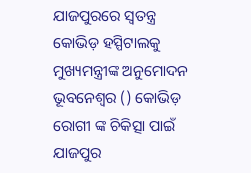ଯାଜପୁରରେ ସ୍ବତନ୍ତ୍ର କୋଭିଡ଼ ହସ୍ପିଟାଲକୁ ମୁଖ୍ୟମନ୍ତ୍ରୀଙ୍କ ଅନୁମୋଦନ
ଭୂବନେଶ୍ୱର () କୋଭିଡ଼ ରୋଗୀ ଙ୍କ ଚିକିତ୍ସା ପାଇଁ ଯାଜପୁର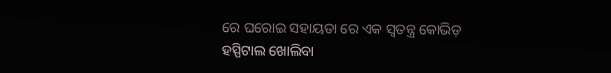ରେ ଘରୋଇ ସହାୟତା ରେ ଏକ ସ୍ବତନ୍ତ୍ର କୋଭିଡ଼ ହସ୍ପିଟାଲ ଖୋଲିବା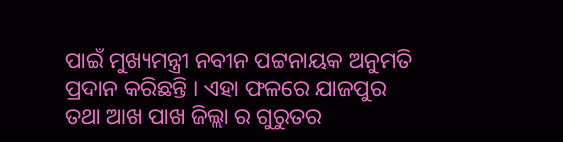ପାଇଁ ମୁଖ୍ୟମନ୍ତ୍ରୀ ନବୀନ ପଟ୍ଟନାୟକ ଅନୁମତି ପ୍ରଦାନ କରିଛନ୍ତି । ଏହା ଫଳରେ ଯାଜପୁର ତଥା ଆଖ ପାଖ ଜିଲ୍ଲା ର ଗୁରୁତର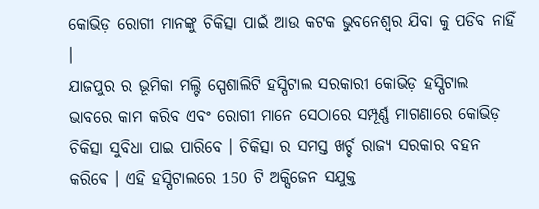କୋଭିଡ଼ ରୋଗୀ ମାନଙ୍କୁ ଚିକିତ୍ସା ପାଇଁ ଆଉ କଟକ ଭୁବନେଶ୍ବର ଯିବା କୁ ପଡିବ ନାହିଁ ।
ଯାଜପୁର ର ଭୂମିକା ମଲ୍ଟି ସ୍ପେଶାଲିଟି ହସ୍ପିଟାଲ ସରକାରୀ କୋଭିଡ଼ ହସ୍ପିଟାଲ ଭାବରେ କାମ କରିବ ଏବଂ ରୋଗୀ ମାନେ ସେଠାରେ ସମ୍ପୂର୍ଣ୍ଣ ମାଗଣାରେ କୋଭିଡ଼ ଚିକିତ୍ସା ସୁବିଧା ପାଇ ପାରିବେ । ଚିକିତ୍ସା ର ସମସ୍ତ ଖର୍ଚ୍ଚ ରାଜ୍ୟ ସରକାର ବହନ କରିଵେ । ଏହି ହସ୍ପିଟାଲରେ 150 ଟି ଅକ୍ସିଜେନ ସଯୁକ୍ତ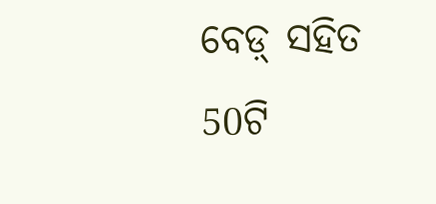ବେଡ଼୍ ସହିତ 50ଟି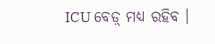ICU ବେଡ଼୍ ମଧ୍ୟ ରହିବ ।